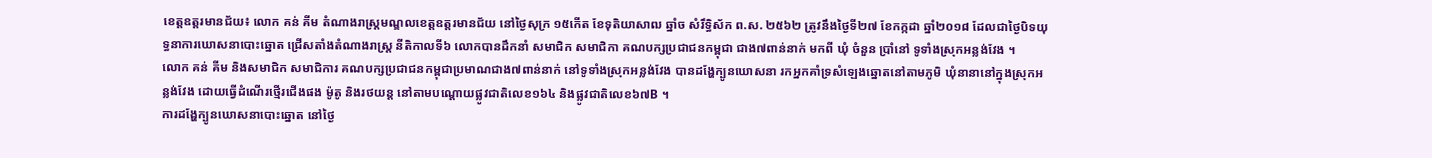ខេត្តឧត្ដរមានជ័យ៖ លោក គន់ គីម តំណាងរាស្រ្ដមណ្ឌលខេត្តឧត្ដរមានជ័យ នៅថ្ងៃសុក្រ ១៥កើត ខែទុតិយាសាឍ ឆ្នាំច សំរឹទ្ធិស័ក ព.ស. ២៥៦២ ត្រូវនឹងថ្ងៃទី២៧ ខែកក្កដា ឆ្នាំ២០១៨ ដែលជាថ្ងៃបិទយុទ្ធនាការឃោសនាបោះឆ្នោត ជ្រើសតាំងតំណាងរាស្រ្ដ នីតិកាលទី៦ លោកបានដឹកនាំ សមាជិក សមាជិកា គណបក្សប្រជាជនកម្ពុជា ជាង៧ពាន់នាក់ មកពី ឃុំ ចំនួន ប្រាំនៅ ទូទាំងស្រុកអន្លង់វែង ។
លោក គន់ គីម និងសមាជិក សមាជិការ គណបក្សប្រជាជនកម្ពុជាប្រមាណជាង៧ពាន់នាក់ នៅទូទាំងស្រុកអន្លង់វែង បានដង្ហែក្បូនឃោសនា រកអ្នកគាំទ្រសំឡេងឆ្នោតនៅតាមភូមិ ឃុំនានានៅក្នុងស្រុកអន្លង់វែង ដោយធ្វើដំណើរថ្មើរជើងផង ម៉ូតូ និងរថយន្ដ នៅតាមបណ្ដោយផ្លូវជាតិលេខ១៦៤ និងផ្លូវជាតិលេខ៦៧B ។
ការដង្ហែក្បូនឃោសនាបោះឆ្នោត នៅថ្ងៃ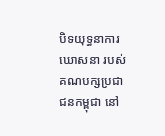បិទយុទ្ធនាការឃោសនា របស់គណបក្សប្រជាជនកម្ពុជា នៅ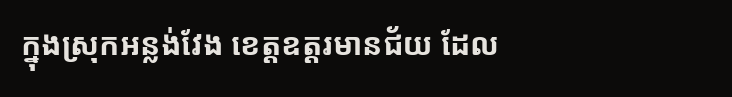ក្នុងស្រុកអន្លង់វែង ខេត្តឧត្ដរមានជ័យ ដែល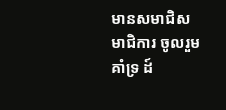មានសមាជិសមាជិការ ចូលរួមគាំទ្រ ដ៍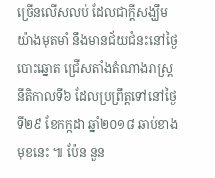ច្រើនលើសលប់ ដែលជាក្ដីសង្ឃឹមយ៉ាងមុតមាំ នឹងមានជ័យជំនះនៅថ្ងៃបោះឆ្នោត ជ្រើសតាំងតំណាងរាស្រ្ដ នីតិកាលទី៦ ដែលប្រព្រឹត្តទៅនៅថ្ងៃទី២៩ ខែកក្កដា ឆ្នាំ២០១៨ ឆាប់ខាងមុខនេះ ៕ ប៉ែន នួន